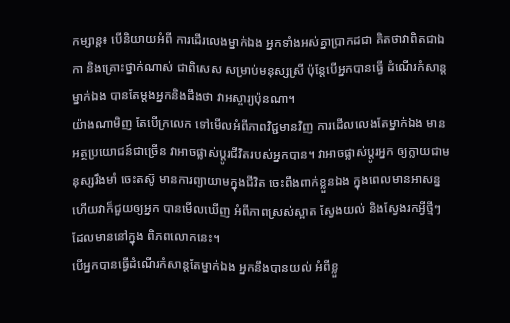កម្សាន្ត៖ បើនិយាយអំពី ការដើរលេងម្នាក់ឯង អ្នកទាំងអស់គ្នាប្រាកដជា គិតថាវាពិតជាឯកា និងគ្រោះថ្នាក់ណាស់ ជាពិសេស សម្រាប់មនុស្សស្រី ប៉ុន្តែបើអ្នកបានធ្វើ ដំណើរកំសាន្តម្នាក់ឯង បានតែម្តងអ្នកនិងដឹងថា វាអស្ចារ្យប៉ុនណា។
យ៉ាងណាមិញ តែបើក្រលេក ទៅមើលអំពីភាពវិជ្ជមានវិញ ការដើលលេងតែម្នាក់ឯង មានអត្ថប្រយោជន៍ជាច្រើន វាអាចផ្លាស់ប្តូរជីវិតរបស់អ្នកបាន។ វាអាចផ្លាស់ប្តូរអ្នក ឲ្យក្លាយជាមនុស្សរឹងមាំ ចេះតស៊ូ មានការព្យាយាមក្នុងជីវិត ចេះពឹងពាក់ខ្លួនឯង ក្នុងពេលមានអាសន្ន ហើយវាក៏ជួយឲ្យអ្នក បានមើលឃើញ អំពីភាពស្រស់ស្អាត ស្វែងយល់ និងស្វែងរកអ្វីថ្មីៗ ដែលមាននៅក្នុង ពិភពលោកនេះ។
បើអ្នកបានធ្វើដំណើរកំសាន្តតែម្នាក់ឯង អ្នកនឹងបានយល់ អំពីខ្លួ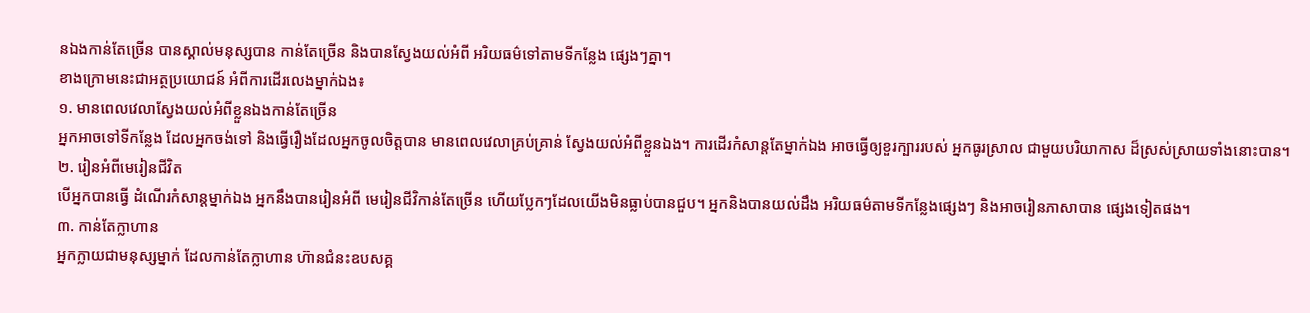នឯងកាន់តែច្រើន បានស្គាល់មនុស្សបាន កាន់តែច្រើន និងបានស្វែងយល់អំពី អរិយធម៌ទៅតាមទីកន្លែង ផ្សេងៗគ្នា។
ខាងក្រោមនេះជាអត្ថប្រយោជន៍ អំពីការដើរលេងម្នាក់ឯង៖
១. មានពេលវេលាស្វែងយល់អំពីខ្លួនឯងកាន់តែច្រើន
អ្នកអាចទៅទីកន្លែង ដែលអ្នកចង់ទៅ និងធ្វើរឿងដែលអ្នកចូលចិត្តបាន មានពេលវេលាគ្រប់គ្រាន់ ស្វែងយល់អំពីខ្លួនឯង។ ការដើរកំសាន្តតែម្នាក់ឯង អាចធ្វើឲ្យខួរក្បាររបស់ អ្នកធូរស្រាល ជាមួយបរិយាកាស ដ៏ស្រស់ស្រាយទាំងនោះបាន។
២. រៀនអំពីមេរៀនជីវិត
បើអ្នកបានធ្វើ ដំណើរកំសាន្តម្នាក់ឯង អ្នកនឹងបានរៀនអំពី មេរៀនជីវិកាន់តែច្រើន ហើយប្លែកៗដែលយើងមិនធ្លាប់បានជួប។ អ្នកនិងបានយល់ដឹង អរិយធម៌តាមទីកន្លែងផ្សេងៗ និងអាចរៀនភាសាបាន ផ្សេងទៀតផង។
៣. កាន់តែក្លាហាន
អ្នកក្លាយជាមនុស្សម្នាក់ ដែលកាន់តែក្លាហាន ហ៊ានជំនះឧបសគ្គ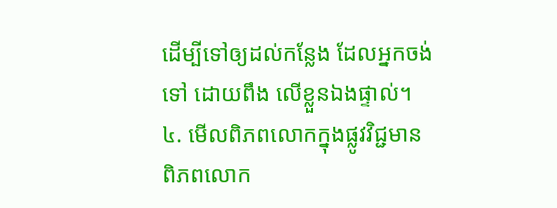ដើម្បីទៅឲ្យដល់កន្លែង ដែលអ្នកចង់ទៅ ដោយពឹង លើខ្លួនឯងផ្ទាល់។
៤. មើលពិភពលោកក្នុងផ្លូវវិជ្ជមាន
ពិភពលោក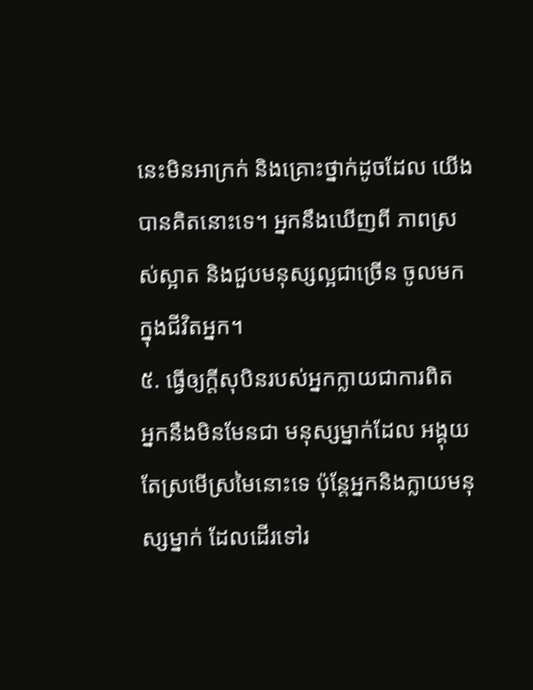នេះមិនអាក្រក់ និងគ្រោះថ្នាក់ដូចដែល យើងបានគិតនោះទេ។ អ្នកនឹងឃើញពី ភាពស្រស់ស្អាត និងជួបមនុស្សល្អជាច្រើន ចូលមកក្នុងជីវិតអ្នក។
៥. ធ្វើឲ្យក្តីសុបិនរបស់អ្នកក្លាយជាការពិត
អ្នកនឹងមិនមែនជា មនុស្សម្នាក់ដែល អង្គុយតែស្រមើស្រមៃនោះទេ ប៉ុន្តែអ្នកនិងក្លាយមនុស្សម្នាក់ ដែលដើរទៅរ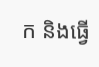ក និងធ្វើ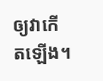ឲ្យវាកើតឡើង។